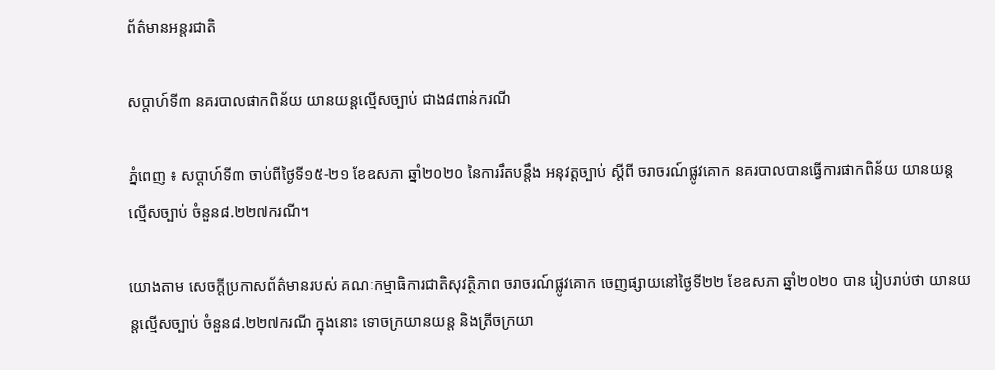ព័ត៌មានអន្តរជាតិ

សប្ដាហ៍ទី៣ នគរបាលផាកពិន័យ យានយន្ដល្មើសច្បាប់ ជាង៨ពាន់ករណី

ភ្នំពេញ ៖ សប្ដាហ៍ទី៣ ចាប់ពីថ្ងៃទី១៥-២១ ខែឧសភា ឆ្នាំ២០២០ នៃការរឹតបន្ដឹង អនុវត្តច្បាប់ ស្ដីពី ចរាចរណ៍ផ្លូវគោក នគរបាលបានធ្វើការផាកពិន័យ យានយន្ដល្មើសច្បាប់ ចំនួន៨.២២៧ករណី។

យោងតាម សេចក្ដីប្រកាសព័ត៌មានរបស់ គណៈកម្មាធិការជាតិសុវត្ថិភាព ចរាចរណ៍ផ្លូវគោក ចេញផ្សាយនៅថ្ងៃទី២២ ខែឧសភា ឆ្នាំ២០២០ បាន រៀបរាប់ថា យានយន្ដល្មើសច្បាប់ ចំនួន៨.២២៧ករណី ក្នុងនោះ ទោចក្រយានយន្ដ និងត្រីចក្រយា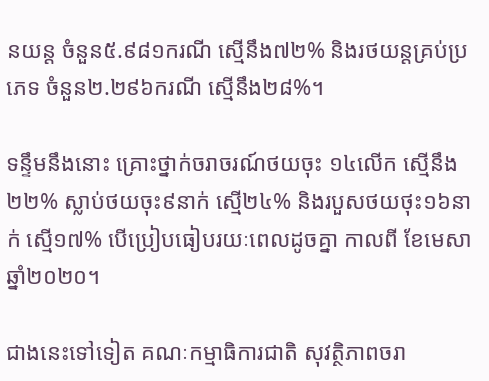នយន្ដ ចំនួន៥.៩៨១ករណី ស្មើនឹង៧២% និងរថយន្ដគ្រប់ប្រភេទ ចំនួន២.២៩៦ករណី ស្មើនឹង២៨%។

ទន្ទឹមនឹងនោះ គ្រោះថ្នាក់ចរាចរណ៍ថយចុះ ១៤លើក ស្មើនឹង២២% ស្លាប់ថយចុះ៩នាក់ ស្មើ២៤% និងរបួសថយថុះ១៦នាក់ ស្មើ១៧% បើប្រៀបធៀបរយៈពេលដូចគ្នា កាលពី ខែមេសា ឆ្នាំ២០២០។

ជាងនេះទៅទៀត គណៈកម្មាធិការជាតិ សុវត្ថិភាពចរា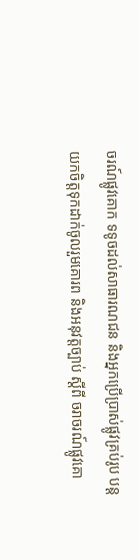ចរណ៍ផ្លូវគោក ទទូចដល់សាធារណជន និងអ្នកប្រើប្រាស់ផ្លូវគ្រប់រូប បន្ដយកចិត្តទុកដាក់ចូលរួមគោរព និងអនុវត្តច្បាប់ ស្ដីពី ចរាចរណ៍ផ្លូវគោ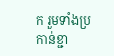ក រួមទាំងប្រកាន់ខ្ជា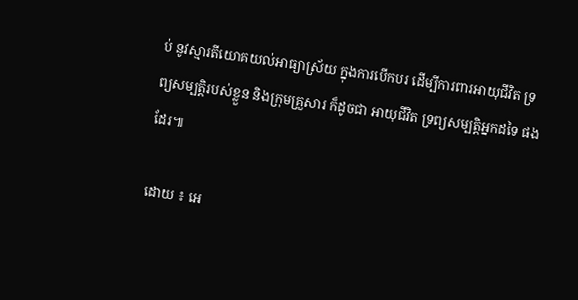ប់ នូវស្មារតីយោគយល់អាធ្យាស្រ័យ ក្នុងការបើកបរ ដើម្បីការពារអាយុជីវិត ទ្រព្យសម្បត្តិរបស់ខ្លួន និងក្រុមគ្រួសារ ក៏ដូចជា អាយុជីវិត ទ្រព្យសម្បត្តិអ្នកដទៃ ផងដែរ៕

ដោយ ៖ អេ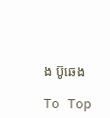ង ប៊ូឆេង

To Top